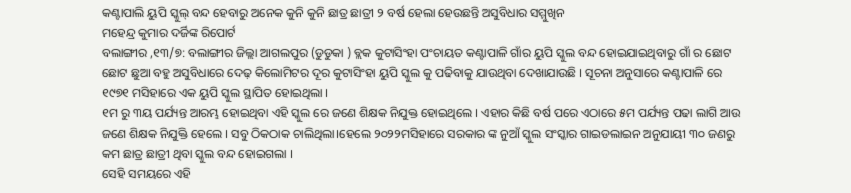କଣ୍ଟାପାଲି ୟୁପି ସ୍କୁଲ୍ ବନ୍ଦ ହେବାରୁ ଅନେକ କୁନି କୁନି ଛାତ୍ର ଛାତ୍ରୀ ୨ ବର୍ଷ ହେଲା ହେଉଛନ୍ତି ଅସୁବିଧାର ସମ୍ମୁଖିନ
ମହେନ୍ଦ୍ର କୁମାର ଦର୍ଜିଙ୍କ ରିପୋର୍ଟ
ବଲାଙ୍ଗୀର ,୧୩/୭: ବଲାଙ୍ଗୀର ଜିଲ୍ଲା ଆଗଲପୁର (ଡୁଡୁକା ) ବ୍ଲକ କୁଟାସିଂହା ପଂଚାୟତ କଣ୍ଟାପାଳି ଗାଁର ୟୁପି ସ୍କୁଲ ବନ୍ଦ ହୋଇଯାଇଥିବାରୁ ଗାଁ ର ଛୋଟ ଛୋଟ ଛୁଆ ବହୁ ଅସୁବିଧାରେ ଦେଢ଼ କିଲୋମିଟର ଦୂର କୁଟାସିଂହା ୟୁପି ସ୍କୁଲ କୁ ପଢିବାକୁ ଯାଉଥିବା ଦେଖାଯାଉଛି । ସୂଚନା ଅନୁସାରେ କଣ୍ଟାପାଳି ରେ ୧୯୭୧ ମସିହାରେ ଏକ ୟୁପି ସ୍କୁଲ ସ୍ଥାପିତ ହୋଇଥିଲା ।
୧ମ ରୁ ୩ୟ ପର୍ଯ୍ୟନ୍ତ ଆରମ୍ଭ ହୋଇଥିବା ଏହି ସ୍କୁଲ ରେ ଜଣେ ଶିକ୍ଷକ ନିଯୁକ୍ତ ହୋଇଥିଲେ । ଏହାର କିଛି ବର୍ଷ ପରେ ଏଠାରେ ୫ମ ପର୍ଯ୍ୟନ୍ତ ପଢା ଲାଗି ଆଉ ଜଣେ ଶିକ୍ଷକ ନିଯୁକ୍ତି ହେଲେ । ସବୁ ଠିକଠାକ ଚାଲିଥିଲା।ହେଲେ ୨୦୨୨ମସିହାରେ ସରକାର ଙ୍କ ନୁଆଁ ସ୍କୁଲ ସଂସ୍କାର ଗାଇଡଲାଇନ ଅନୁଯାୟୀ ୩୦ ଜଣରୁ କମ ଛାତ୍ର ଛାତ୍ରୀ ଥିବା ସ୍କୁଲ ବନ୍ଦ ହୋଇଗଲା ।
ସେହି ସମୟରେ ଏହି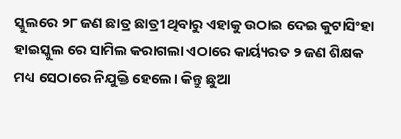ସ୍କୁଲରେ ୨୮ ଜଣ ଛାତ୍ର ଛାତ୍ରୀ ଥିବାରୁ ଏହାକୁ ଉଠାଇ ଦେଇ କୁଟାସିଂହା ହାଇସ୍କୁଲ ରେ ସାମିଲ କରାଗଲା ଏଠାରେ କାର୍ୟ୍ୟରତ ୨ ଜଣ ଶିକ୍ଷକ ମଧ୍ୟ ସେଠାରେ ନିଯୁକ୍ତି ହେଲେ। କିନ୍ତୁ ଛୁଆ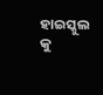ହାଇସ୍କୁଲ କୁ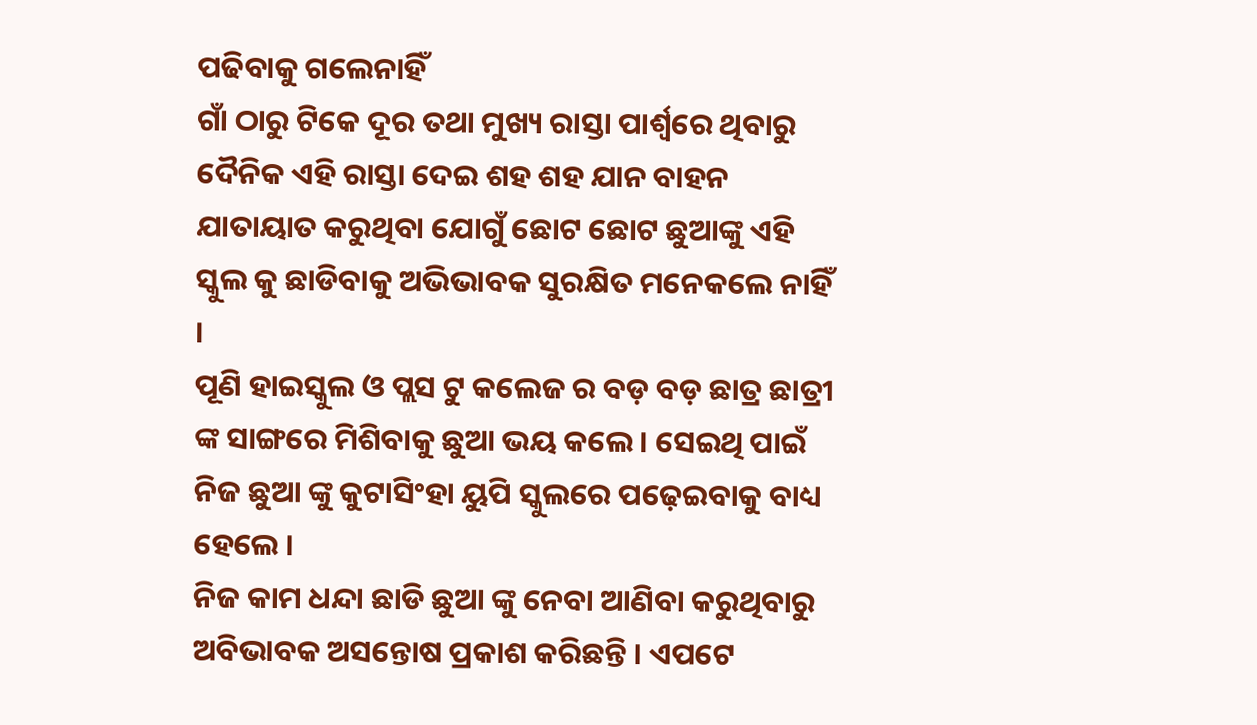ପଢିବାକୁ ଗଲେନାହିଁ
ଗାଁ ଠାରୁ ଟିକେ ଦୂର ତଥା ମୁଖ୍ୟ ରାସ୍ତା ପାର୍ଶ୍ୱରେ ଥିବାରୁ ଦୈନିକ ଏହି ରାସ୍ତା ଦେଇ ଶହ ଶହ ଯାନ ବାହନ ଯାତାୟାତ କରୁଥିବା ଯୋଗୁଁ ଛୋଟ ଛୋଟ ଛୁଆଙ୍କୁ ଏହି ସ୍କୁଲ କୁ ଛାଡିବାକୁ ଅଭିଭାବକ ସୁରକ୍ଷିତ ମନେକଲେ ନାହିଁ ।
ପୂଣି ହାଇସ୍କୁଲ ଓ ପ୍ଲସ ଟୁ କଲେଜ ର ବଡ଼ ବଡ଼ ଛାତ୍ର ଛାତ୍ରୀ ଙ୍କ ସାଙ୍ଗରେ ମିଶିବାକୁ ଛୁଆ ଭୟ କଲେ। ସେଇଥି ପାଇଁ ନିଜ ଛୁଆ ଙ୍କୁ କୁଟାସିଂହା ୟୁପି ସ୍କୁଲରେ ପଢ଼େଇବାକୁ ବାଧ୍ୟ ହେଲେ ।
ନିଜ କାମ ଧନ୍ଦା ଛାଡି ଛୁଆ ଙ୍କୁ ନେବା ଆଣିବା କରୁଥିବାରୁ ଅବିଭାବକ ଅସନ୍ତୋଷ ପ୍ରକାଶ କରିଛନ୍ତି । ଏପଟେ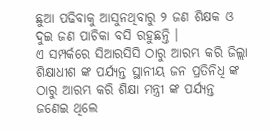ଛୁଆ ପଢିବାକୁ ଆସୁନଥିବାରୁ ୨ ଜଣ ଶିକ୍ଷକ ଓ ଦୁଇ ଜଣ ପାଚିକା ବସି ରହୁଛନ୍ତି ।
ଏ ସମ୍ପର୍କରେ ସିଆରସିସି ଠାରୁ ଆରମ୍ଭ କରି ଜିଲ୍ଲା ଶିକ୍ଷାଧୀଶ ଙ୍କ ପର୍ଯ୍ୟନ୍ତ ସ୍ଥାନୀୟ ଜନ ପ୍ରତିନିଧି ଙ୍କ ଠାରୁ ଆରମ୍ଭ କରି ଶିକ୍ଷା ମନ୍ତ୍ରୀ ଙ୍କ ପର୍ଯ୍ୟନ୍ତ ଜଣେଇ ଥିଲେ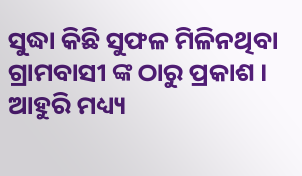ସୁଦ୍ଧା କିଛି ସୁଫଳ ମିଳିନଥିବା ଗ୍ରାମବାସୀ ଙ୍କ ଠାରୁ ପ୍ରକାଶ ।
ଆହୁରି ମଧ୍ୟ୍ୟ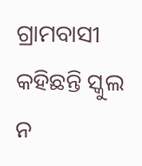ଗ୍ରାମବାସୀ କହିଛନ୍ତି ସ୍କୁଲ ନ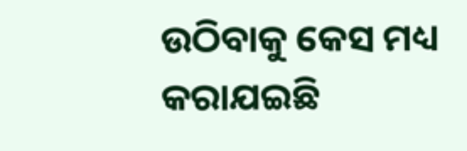ଉଠିବାକୁ କେସ ମଧ୍ୟ କରାଯଇଛି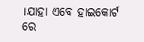।ଯାହା ଏବେ ହାଇକୋର୍ଟ ରେ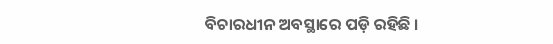ବିଚାରଧୀନ ଅବସ୍ଥାରେ ପଡ଼ି ରହିଛି ।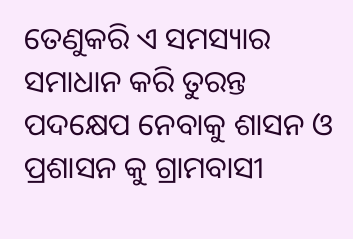ତେଣୁକରି ଏ ସମସ୍ୟାର ସମାଧାନ କରି ତୁରନ୍ତ ପଦକ୍ଷେପ ନେବାକୁ ଶାସନ ଓ ପ୍ରଶାସନ କୁ ଗ୍ରାମବାସୀ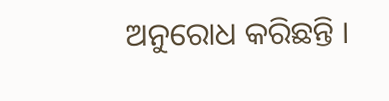ଅନୁରୋଧ କରିଛନ୍ତି ।